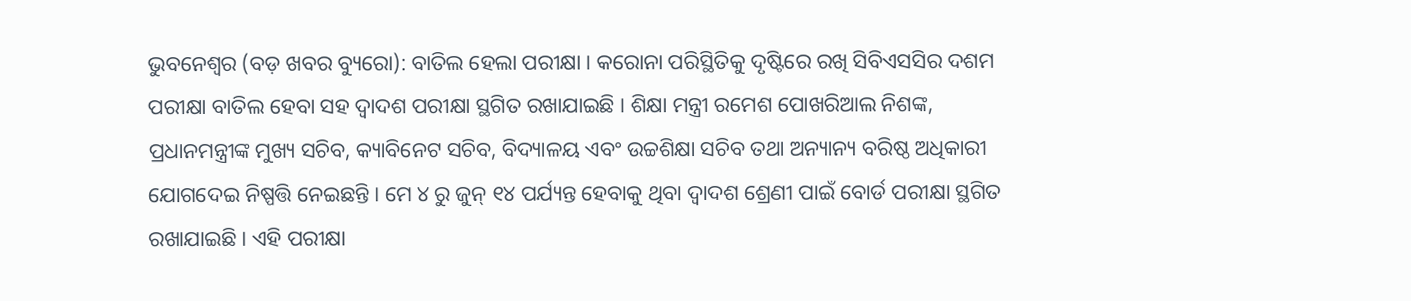ଭୁବନେଶ୍ୱର (ବଡ଼ ଖବର ବ୍ୟୁରୋ): ବାତିଲ ହେଲା ପରୀକ୍ଷା । କରୋନା ପରିସ୍ଥିତିକୁ ଦୃଷ୍ଟିରେ ରଖି ସିବିଏସସିର ଦଶମ ପରୀକ୍ଷା ବାତିଲ ହେବା ସହ ଦ୍ୱାଦଶ ପରୀକ୍ଷା ସ୍ଥଗିତ ରଖାଯାଇଛି । ଶିକ୍ଷା ମନ୍ତ୍ରୀ ରମେଶ ପୋଖରିଆଲ ନିଶଙ୍କ, ପ୍ରଧାନମନ୍ତ୍ରୀଙ୍କ ମୁଖ୍ୟ ସଚିବ, କ୍ୟାବିନେଟ ସଚିବ, ବିଦ୍ୟାଳୟ ଏବଂ ଉଚ୍ଚଶିକ୍ଷା ସଚିବ ତଥା ଅନ୍ୟାନ୍ୟ ବରିଷ୍ଠ ଅଧିକାରୀ ଯୋଗଦେଇ ନିଷ୍ପତ୍ତି ନେଇଛନ୍ତି । ମେ ୪ ରୁ ଜୁନ୍ ୧୪ ପର୍ଯ୍ୟନ୍ତ ହେବାକୁ ଥିବା ଦ୍ୱାଦଶ ଶ୍ରେଣୀ ପାଇଁ ବୋର୍ଡ ପରୀକ୍ଷା ସ୍ଥଗିତ ରଖାଯାଇଛି । ଏହି ପରୀକ୍ଷା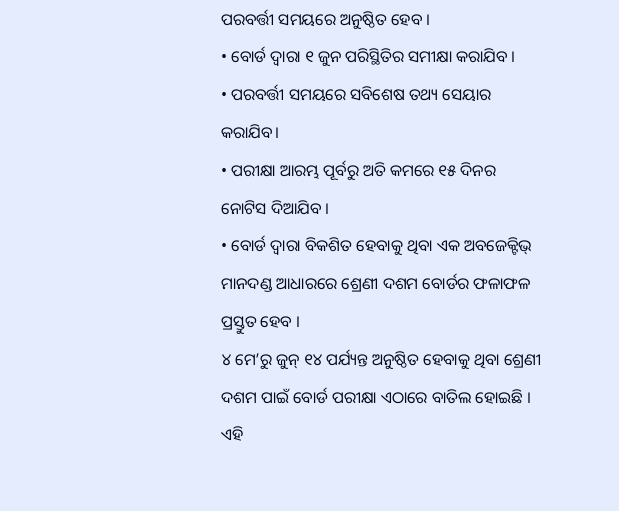ପରବର୍ତ୍ତୀ ସମୟରେ ଅନୁଷ୍ଠିତ ହେବ ।
• ବୋର୍ଡ ଦ୍ୱାରା ୧ ଜୁନ ପରିସ୍ଥିତିର ସମୀକ୍ଷା କରାଯିବ ।
• ପରବର୍ତ୍ତୀ ସମୟରେ ସବିଶେଷ ତଥ୍ୟ ସେୟାର କରାଯିବ।
• ପରୀକ୍ଷା ଆରମ୍ଭ ପୂର୍ବରୁ ଅତି କମରେ ୧୫ ଦିନର ନୋଟିସ ଦିଆଯିବ ।
• ବୋର୍ଡ ଦ୍ୱାରା ବିକଶିତ ହେବାକୁ ଥିବା ଏକ ଅବଜେକ୍ଟିଭ୍ ମାନଦଣ୍ଡ ଆଧାରରେ ଶ୍ରେଣୀ ଦଶମ ବୋର୍ଡର ଫଳାଫଳ ପ୍ରସ୍ତୁତ ହେବ ।
୪ ମେ’ରୁ ଜୁନ୍ ୧୪ ପର୍ଯ୍ୟନ୍ତ ଅନୁଷ୍ଠିତ ହେବାକୁ ଥିବା ଶ୍ରେଣୀ ଦଶମ ପାଇଁ ବୋର୍ଡ ପରୀକ୍ଷା ଏଠାରେ ବାତିଲ ହୋଇଛି । ଏହି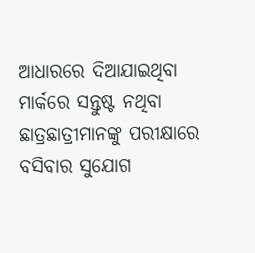ଆଧାରରେ ଦିଆଯାଇଥିବା ମାର୍କରେ ସନ୍ତୁଷ୍ଟ ନଥିବା ଛାତ୍ରଛାତ୍ରୀମାନଙ୍କୁ ପରୀକ୍ଷାରେ ବସିବାର ସୁଯୋଗ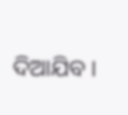ଦିଆଯିବ ।